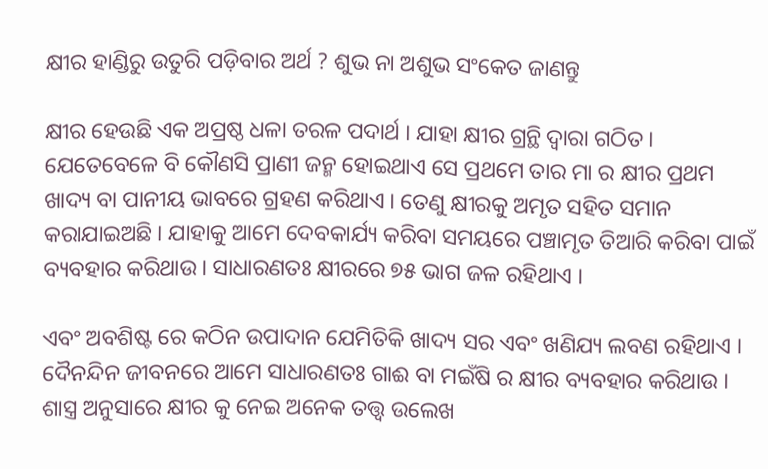କ୍ଷୀର ହାଣ୍ଡିରୁ ଉତୁରି ପଡ଼ିବାର ଅର୍ଥ ? ଶୁଭ ନା ଅଶୁଭ ସଂକେତ ଜାଣନ୍ତୁ

କ୍ଷୀର ହେଉଛି ଏକ ଅପ୍ରଷ୍ଠ ଧଳା ତରଳ ପଦାର୍ଥ । ଯାହା କ୍ଷୀର ଗ୍ରନ୍ଥି ଦ୍ଵାରା ଗଠିତ । ଯେତେବେଳେ ବି କୌଣସି ପ୍ରାଣୀ ଜନ୍ମ ହୋଇଥାଏ ସେ ପ୍ରଥମେ ତାର ମା ର କ୍ଷୀର ପ୍ରଥମ ଖାଦ୍ୟ ବା ପାନୀୟ ଭାବରେ ଗ୍ରହଣ କରିଥାଏ । ତେଣୁ କ୍ଷୀରକୁ ଅମୃତ ସହିତ ସମାନ କରାଯାଇଅଛି । ଯାହାକୁ ଆମେ ଦେବକାର୍ଯ୍ୟ କରିବା ସମୟରେ ପଞ୍ଚାମୃତ ତିଆରି କରିବା ପାଇଁ ବ୍ୟବହାର କରିଥାଉ । ସାଧାରଣତଃ କ୍ଷୀରରେ ୭୫ ଭାଗ ଜଳ ରହିଥାଏ ।

ଏବଂ ଅବଶିଷ୍ଟ ରେ କଠିନ ଉପାଦାନ ଯେମିତିକି ଖାଦ୍ୟ ସର ଏବଂ ଖଣିଯ୍ୟ ଲବଣ ରହିଥାଏ । ଦୈନନ୍ଦିନ ଜୀବନରେ ଆମେ ସାଧାରଣତଃ ଗାଈ ବା ମଇଁଷି ର କ୍ଷୀର ବ୍ୟବହାର କରିଥାଉ । ଶାସ୍ତ୍ର ଅନୁସାରେ କ୍ଷୀର କୁ ନେଇ ଅନେକ ତତ୍ତ୍ଵ ଉଲେଖ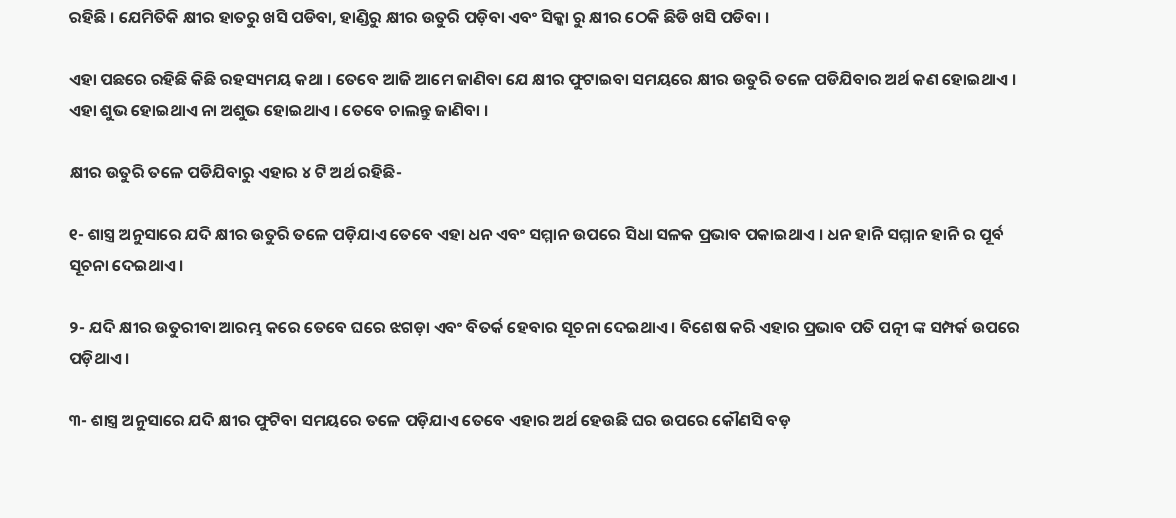ରହିଛି । ଯେମିତିକି କ୍ଷୀର ହାତରୁ ଖସି ପଡିବା, ହାଣ୍ଡିରୁ କ୍ଷୀର ଉତୁରି ପଡ଼ିବା ଏବଂ ସିକ୍କା ରୁ କ୍ଷୀର ଠେକି ଛିଡି ଖସି ପଡିବା ।

ଏହା ପଛରେ ରହିଛି କିଛି ରହସ୍ୟମୟ କଥା । ତେବେ ଆଜି ଆମେ ଜାଣିବା ଯେ କ୍ଷୀର ଫୁଟାଇବା ସମୟରେ କ୍ଷୀର ଉତୁରି ତଳେ ପଡିଯିବାର ଅର୍ଥ କଣ ହୋଇଥାଏ । ଏହା ଶୁଭ ହୋଇଥାଏ ନା ଅଶୁଭ ହୋଇଥାଏ । ତେବେ ଚାଲନ୍ତୁ ଜାଣିବା ।

କ୍ଷୀର ଉତୁରି ତଳେ ପଡିଯିବାରୁ ଏହାର ୪ ଟି ଅର୍ଥ ରହିଛି-

୧- ଶାସ୍ତ୍ର ଅନୁସାରେ ଯଦି କ୍ଷୀର ଉତୁରି ତଳେ ପଡ଼ିଯାଏ ତେବେ ଏହା ଧନ ଏବଂ ସମ୍ମାନ ଉପରେ ସିଧା ସଳକ ପ୍ରଭାବ ପକାଇଥାଏ । ଧନ ହାନି ସମ୍ମାନ ହାନି ର ପୂର୍ବ ସୂଚନା ଦେଇଥାଏ ।

୨- ଯଦି କ୍ଷୀର ଉତୁରୀବା ଆରମ୍ଭ କରେ ତେବେ ଘରେ ଝଗଡ଼ା ଏବଂ ବିତର୍କ ହେବାର ସୂଚନା ଦେଇଥାଏ । ବିଶେଷ କରି ଏହାର ପ୍ରଭାବ ପତି ପତ୍ନୀ ଙ୍କ ସମ୍ପର୍କ ଉପରେ ପଡ଼ିଥାଏ ।

୩- ଶାସ୍ତ୍ର ଅନୁସାରେ ଯଦି କ୍ଷୀର ଫୁଟିବା ସମୟରେ ତଳେ ପଡ଼ିଯାଏ ତେବେ ଏହାର ଅର୍ଥ ହେଉଛି ଘର ଉପରେ କୌଣସି ବଡ଼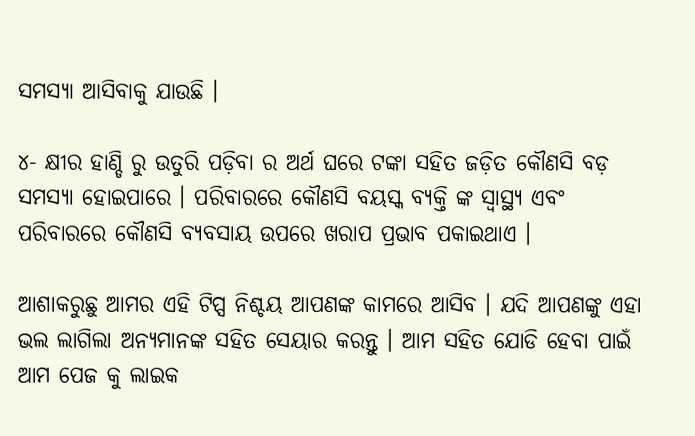ସମସ୍ୟା ଆସିବାକୁ ଯାଉଛି ।

୪- କ୍ଷୀର ହାଣ୍ଡି ରୁ ଉତୁରି ପଡ଼ିବା ର ଅର୍ଥ ଘରେ ଟଙ୍କା ସହିତ ଜଡ଼ିତ କୌଣସି ବଡ଼ ସମସ୍ୟା ହୋଇପାରେ । ପରିବାରରେ କୌଣସି ବୟସ୍କ ବ୍ୟକ୍ତି ଙ୍କ ସ୍ବାସ୍ଥ୍ୟ ଏବଂ ପରିବାରରେ କୌଣସି ବ୍ୟବସାୟ ଉପରେ ଖରାପ ପ୍ରଭାବ ପକାଇଥାଏ ।

ଆଶାକରୁଛୁ ଆମର ଏହି ଟିପ୍ସ ନିଶ୍ଚୟ ଆପଣଙ୍କ କାମରେ ଆସିବ । ଯଦି ଆପଣଙ୍କୁ ଏହା ଭଲ ଲାଗିଲା ଅନ୍ୟମାନଙ୍କ ସହିତ ସେୟାର କରନ୍ତୁ । ଆମ ସହିତ ଯୋଡି ହେବା ପାଇଁ ଆମ ପେଜ କୁ ଲାଇକ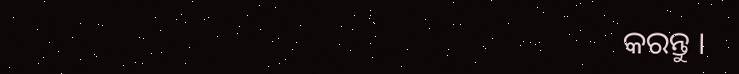କରନ୍ତୁ ।